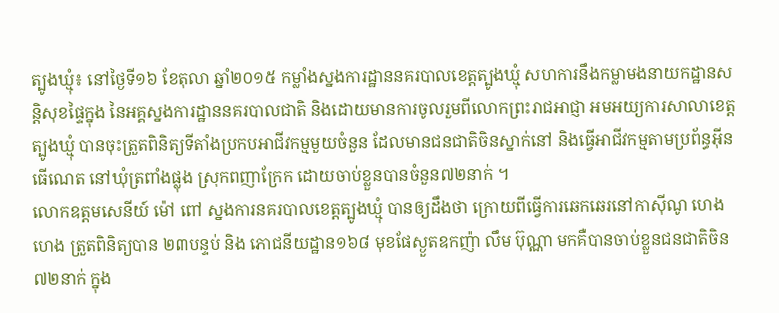ត្បូងឃ្មុំ៖ នៅថ្ងៃទី១៦ ខែតុលា ឆ្នាំ២០១៥ កម្លាំងស្នងការដ្ឋាននគរបាលខេត្តត្បូងឃ្មុំ សហការនឹងកម្លាមងនាយកដ្ឋានសន្តិសុខផ្ទៃក្នុង នៃអគ្គស្នងការដ្ឋាននគរបាលជាតិ និងដោយមានការចូលរួមពីលោកព្រះរាជអាជ្ញា អមអយ្យការសាលាខេត្តត្បូងឃ្មុំ បានចុះត្រួតពិនិត្យទីតាំងប្រកបអាជីវកម្មមួយចំនួន ដែលមានជនជាតិចិនស្នាក់នៅ និងធ្វើអាជីវកម្មតាមប្រព័ន្ធអ៊ីនធើណេត នៅឃុំត្រពាំងផ្លុង ស្រុកពញាក្រែក ដោយចាប់ខ្លួនបានចំនួន៧២នាក់ ។
លោកឧត្តមសេនីយ៍ ម៉ៅ ពៅ ស្នងការនគរបាលខេត្តត្បូងឃ្មុំ បានឲ្យដឹងថា ក្រោយពីធ្វើការឆេកឆេរនៅកាស៊ីណូ ហេង ហេង ត្រួតពិនិត្យបាន ២៣បន្ទប់ និង ភោជនីយដ្ឋាន១៦៨ មុខផែស្ងួតឧកញ៉ា លឹម ប៊ុណ្ណា មកគឺបានចាប់ខ្លួនជនជាតិចិន៧២នាក់ ក្នុង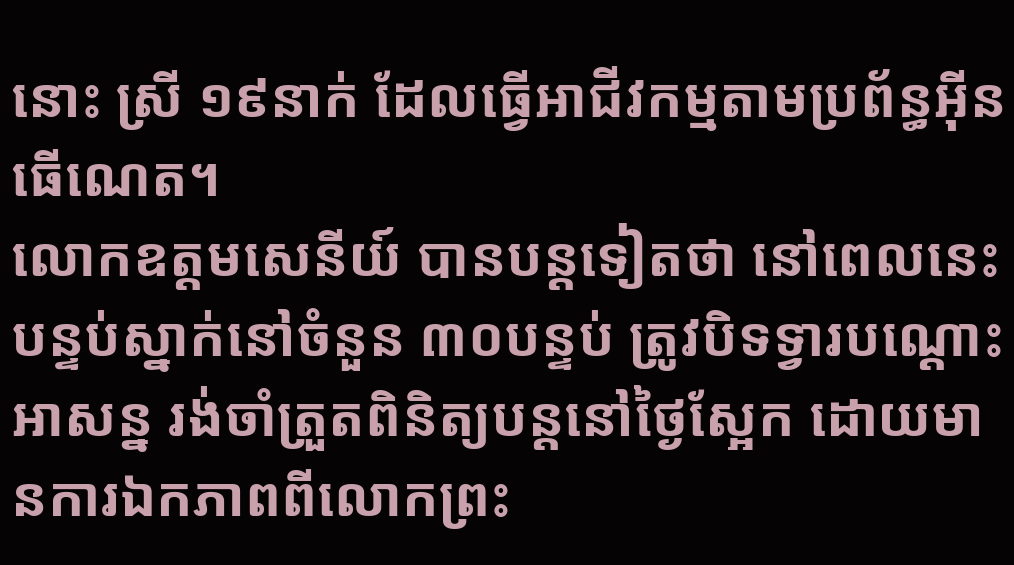នោះ ស្រី ១៩នាក់ ដែលធ្វើអាជីវកម្មតាមប្រព័ន្ធអ៊ីនធើណេត។
លោកឧត្តមសេនីយ៍ បានបន្តទៀតថា នៅពេលនេះបន្ទប់ស្នាក់នៅចំនួន ៣០បន្ទប់ ត្រូវបិទទ្វារបណ្តោះអាសន្ន រង់ចាំត្រួតពិនិត្យបន្តនៅថ្ងៃស្អែក ដោយមានការឯកភាពពីលោកព្រះ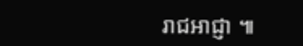រាជអាជ្ញា ៕